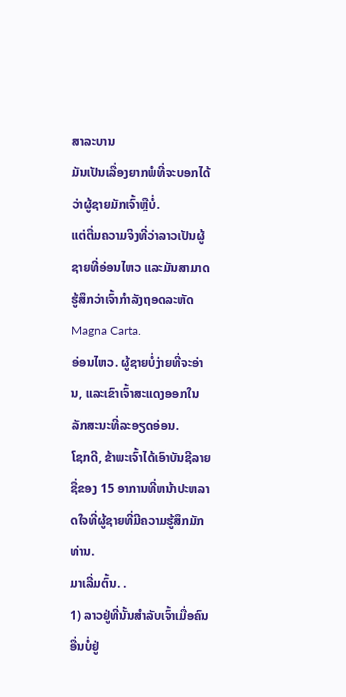ສາລະບານ
ມັນເປັນເລື່ອງຍາກພໍທີ່ຈະບອກໄດ້ວ່າຜູ້ຊາຍມັກເຈົ້າຫຼືບໍ່.
ແຕ່ຕື່ມຄວາມຈິງທີ່ວ່າລາວເປັນຜູ້ຊາຍທີ່ອ່ອນໄຫວ ແລະມັນສາມາດຮູ້ສຶກວ່າເຈົ້າກຳລັງຖອດລະຫັດ Magna Carta.
ອ່ອນໄຫວ. ຜູ້ຊາຍບໍ່ງ່າຍທີ່ຈະອ່ານ, ແລະເຂົາເຈົ້າສະແດງອອກໃນລັກສະນະທີ່ລະອຽດອ່ອນ.
ໂຊກດີ, ຂ້າພະເຈົ້າໄດ້ເອົາບັນຊີລາຍຊື່ຂອງ 15 ອາການທີ່ຫນ້າປະຫລາດໃຈທີ່ຜູ້ຊາຍທີ່ມີຄວາມຮູ້ສຶກມັກທ່ານ.
ມາເລີ່ມຕົ້ນ. .
1) ລາວຢູ່ທີ່ນັ້ນສຳລັບເຈົ້າເມື່ອຄົນອື່ນບໍ່ຢູ່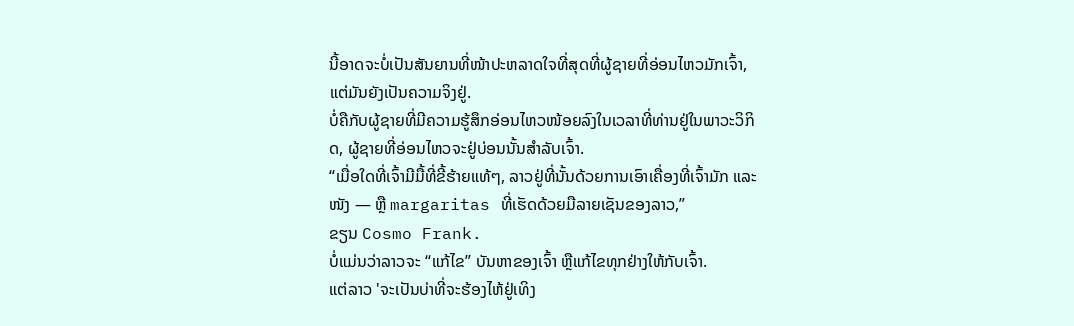ນີ້ອາດຈະບໍ່ເປັນສັນຍານທີ່ໜ້າປະຫລາດໃຈທີ່ສຸດທີ່ຜູ້ຊາຍທີ່ອ່ອນໄຫວມັກເຈົ້າ, ແຕ່ມັນຍັງເປັນຄວາມຈິງຢູ່.
ບໍ່ຄືກັບຜູ້ຊາຍທີ່ມີຄວາມຮູ້ສຶກອ່ອນໄຫວໜ້ອຍລົງໃນເວລາທີ່ທ່ານຢູ່ໃນພາວະວິກິດ, ຜູ້ຊາຍທີ່ອ່ອນໄຫວຈະຢູ່ບ່ອນນັ້ນສຳລັບເຈົ້າ.
“ເມື່ອໃດທີ່ເຈົ້າມີມື້ທີ່ຂີ້ຮ້າຍແທ້ໆ, ລາວຢູ່ທີ່ນັ້ນດ້ວຍການເອົາເຄື່ອງທີ່ເຈົ້າມັກ ແລະ ໜັງ — ຫຼື margaritas ທີ່ເຮັດດ້ວຍມືລາຍເຊັນຂອງລາວ,”
ຂຽນ Cosmo Frank.
ບໍ່ແມ່ນວ່າລາວຈະ “ແກ້ໄຂ” ບັນຫາຂອງເຈົ້າ ຫຼືແກ້ໄຂທຸກຢ່າງໃຫ້ກັບເຈົ້າ.
ແຕ່ລາວ 'ຈະເປັນບ່າທີ່ຈະຮ້ອງໄຫ້ຢູ່ເທິງ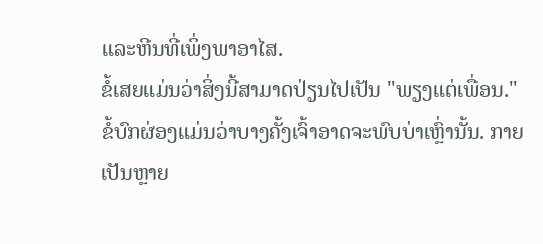ແລະຫີນທີ່ເພິ່ງພາອາໄສ.
ຂໍ້ເສຍແມ່ນວ່າສິ່ງນີ້ສາມາດປ່ຽນໄປເປັນ "ພຽງແຕ່ເພື່ອນ."
ຂໍ້ບົກຜ່ອງແມ່ນວ່າບາງຄັ້ງເຈົ້າອາດຈະພົບບ່າເຫຼົ່ານັ້ນ. ກາຍເປັນຫຼາຍ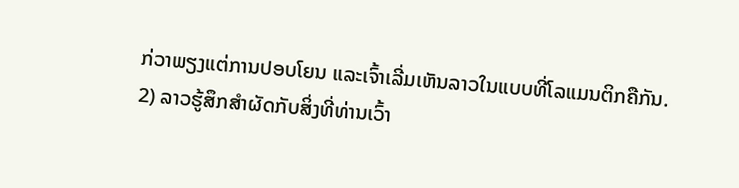ກ່ວາພຽງແຕ່ການປອບໂຍນ ແລະເຈົ້າເລີ່ມເຫັນລາວໃນແບບທີ່ໂລແມນຕິກຄືກັນ.
2) ລາວຮູ້ສຶກສຳຜັດກັບສິ່ງທີ່ທ່ານເວົ້າ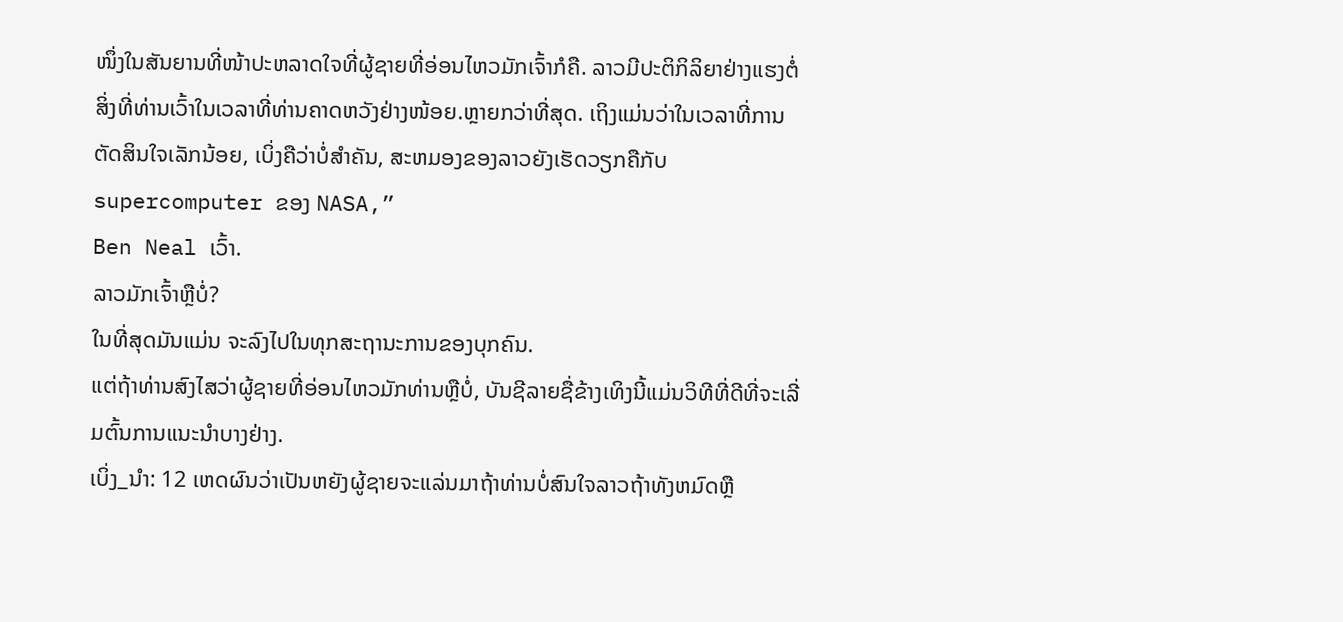ໜຶ່ງໃນສັນຍານທີ່ໜ້າປະຫລາດໃຈທີ່ຜູ້ຊາຍທີ່ອ່ອນໄຫວມັກເຈົ້າກໍຄື. ລາວມີປະຕິກິລິຍາຢ່າງແຮງຕໍ່ສິ່ງທີ່ທ່ານເວົ້າໃນເວລາທີ່ທ່ານຄາດຫວັງຢ່າງໜ້ອຍ.ຫຼາຍກວ່າທີ່ສຸດ. ເຖິງແມ່ນວ່າໃນເວລາທີ່ການຕັດສິນໃຈເລັກນ້ອຍ, ເບິ່ງຄືວ່າບໍ່ສໍາຄັນ, ສະຫມອງຂອງລາວຍັງເຮັດວຽກຄືກັບ supercomputer ຂອງ NASA,”
Ben Neal ເວົ້າ.
ລາວມັກເຈົ້າຫຼືບໍ່?
ໃນທີ່ສຸດມັນແມ່ນ ຈະລົງໄປໃນທຸກສະຖານະການຂອງບຸກຄົນ.
ແຕ່ຖ້າທ່ານສົງໄສວ່າຜູ້ຊາຍທີ່ອ່ອນໄຫວມັກທ່ານຫຼືບໍ່, ບັນຊີລາຍຊື່ຂ້າງເທິງນີ້ແມ່ນວິທີທີ່ດີທີ່ຈະເລີ່ມຕົ້ນການແນະນໍາບາງຢ່າງ.
ເບິ່ງ_ນຳ: 12 ເຫດຜົນວ່າເປັນຫຍັງຜູ້ຊາຍຈະແລ່ນມາຖ້າທ່ານບໍ່ສົນໃຈລາວຖ້າທັງຫມົດຫຼື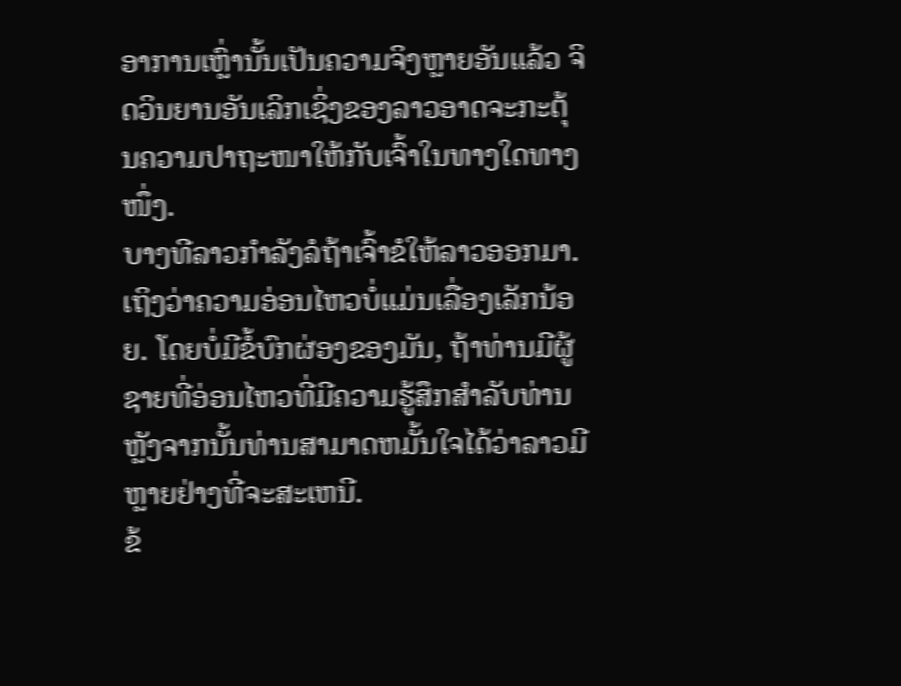ອາການເຫຼົ່ານັ້ນເປັນຄວາມຈິງຫຼາຍອັນແລ້ວ ຈິດວິນຍານອັນເລິກເຊິ່ງຂອງລາວອາດຈະກະຕຸ້ນຄວາມປາຖະໜາໃຫ້ກັບເຈົ້າໃນທາງໃດທາງໜຶ່ງ.
ບາງທີລາວກຳລັງລໍຖ້າເຈົ້າຂໍໃຫ້ລາວອອກມາ.
ເຖິງວ່າຄວາມອ່ອນໄຫວບໍ່ແມ່ນເລື່ອງເລັກນ້ອຍ. ໂດຍບໍ່ມີຂໍ້ບົກຜ່ອງຂອງມັນ, ຖ້າທ່ານມີຜູ້ຊາຍທີ່ອ່ອນໄຫວທີ່ມີຄວາມຮູ້ສຶກສໍາລັບທ່ານຫຼັງຈາກນັ້ນທ່ານສາມາດຫມັ້ນໃຈໄດ້ວ່າລາວມີຫຼາຍຢ່າງທີ່ຈະສະເຫນີ.
ຂ້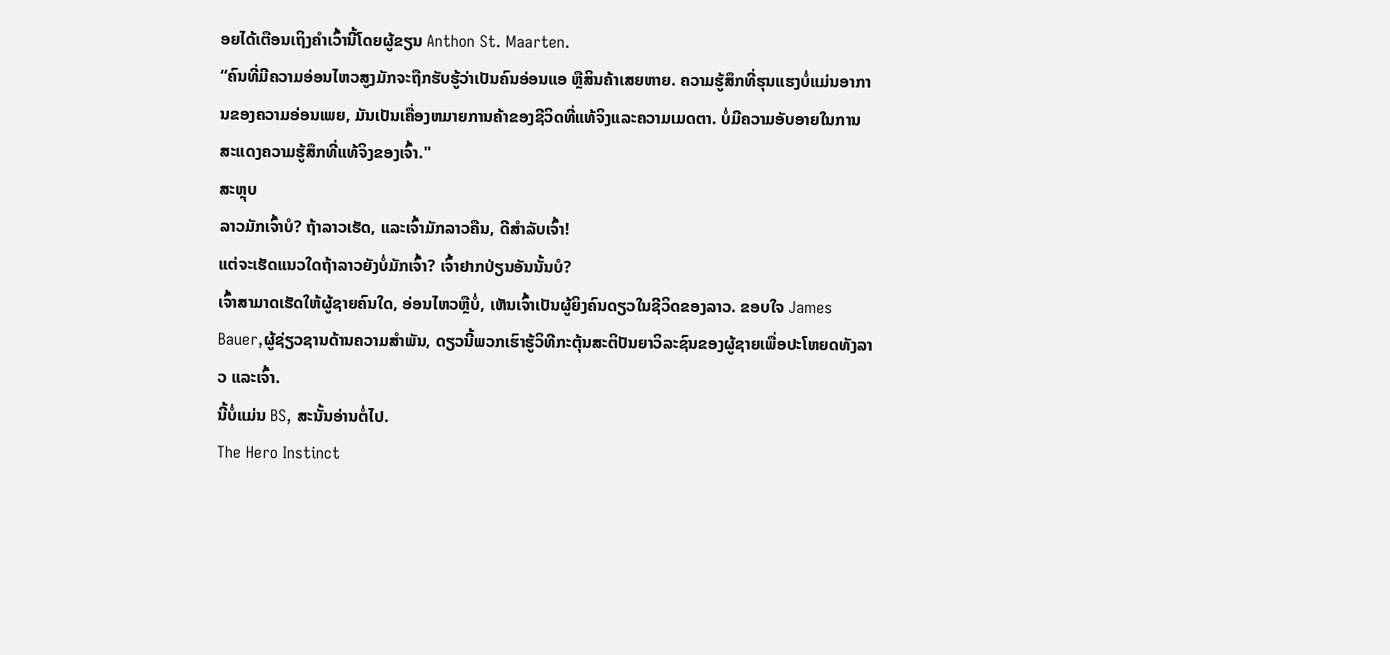ອຍໄດ້ເຕືອນເຖິງຄໍາເວົ້ານີ້ໂດຍຜູ້ຂຽນ Anthon St. Maarten.
“ຄົນທີ່ມີຄວາມອ່ອນໄຫວສູງມັກຈະຖືກຮັບຮູ້ວ່າເປັນຄົນອ່ອນແອ ຫຼືສິນຄ້າເສຍຫາຍ. ຄວາມຮູ້ສຶກທີ່ຮຸນແຮງບໍ່ແມ່ນອາການຂອງຄວາມອ່ອນເພຍ, ມັນເປັນເຄື່ອງຫມາຍການຄ້າຂອງຊີວິດທີ່ແທ້ຈິງແລະຄວາມເມດຕາ. ບໍ່ມີຄວາມອັບອາຍໃນການສະແດງຄວາມຮູ້ສຶກທີ່ແທ້ຈິງຂອງເຈົ້າ."
ສະຫຼຸບ
ລາວມັກເຈົ້າບໍ? ຖ້າລາວເຮັດ, ແລະເຈົ້າມັກລາວຄືນ, ດີສໍາລັບເຈົ້າ!
ແຕ່ຈະເຮັດແນວໃດຖ້າລາວຍັງບໍ່ມັກເຈົ້າ? ເຈົ້າຢາກປ່ຽນອັນນັ້ນບໍ?
ເຈົ້າສາມາດເຮັດໃຫ້ຜູ້ຊາຍຄົນໃດ, ອ່ອນໄຫວຫຼືບໍ່, ເຫັນເຈົ້າເປັນຜູ້ຍິງຄົນດຽວໃນຊີວິດຂອງລາວ. ຂອບໃຈ James Bauer,ຜູ້ຊ່ຽວຊານດ້ານຄວາມສຳພັນ, ດຽວນີ້ພວກເຮົາຮູ້ວິທີກະຕຸ້ນສະຕິປັນຍາວິລະຊົນຂອງຜູ້ຊາຍເພື່ອປະໂຫຍດທັງລາວ ແລະເຈົ້າ.
ນີ້ບໍ່ແມ່ນ BS, ສະນັ້ນອ່ານຕໍ່ໄປ.
The Hero Instinct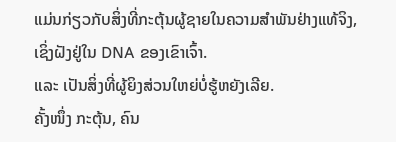ແມ່ນກ່ຽວກັບສິ່ງທີ່ກະຕຸ້ນຜູ້ຊາຍໃນຄວາມສຳພັນຢ່າງແທ້ຈິງ, ເຊິ່ງຝັງຢູ່ໃນ DNA ຂອງເຂົາເຈົ້າ.
ແລະ ເປັນສິ່ງທີ່ຜູ້ຍິງສ່ວນໃຫຍ່ບໍ່ຮູ້ຫຍັງເລີຍ.
ຄັ້ງໜຶ່ງ ກະຕຸ້ນ, ຄົນ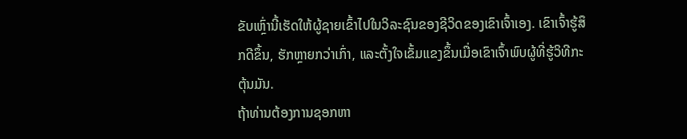ຂັບເຫຼົ່ານີ້ເຮັດໃຫ້ຜູ້ຊາຍເຂົ້າໄປໃນວິລະຊົນຂອງຊີວິດຂອງເຂົາເຈົ້າເອງ. ເຂົາເຈົ້າຮູ້ສຶກດີຂຶ້ນ, ຮັກຫຼາຍກວ່າເກົ່າ, ແລະຕັ້ງໃຈເຂັ້ມແຂງຂຶ້ນເມື່ອເຂົາເຈົ້າພົບຜູ້ທີ່ຮູ້ວິທີກະຕຸ້ນມັນ.
ຖ້າທ່ານຕ້ອງການຊອກຫາ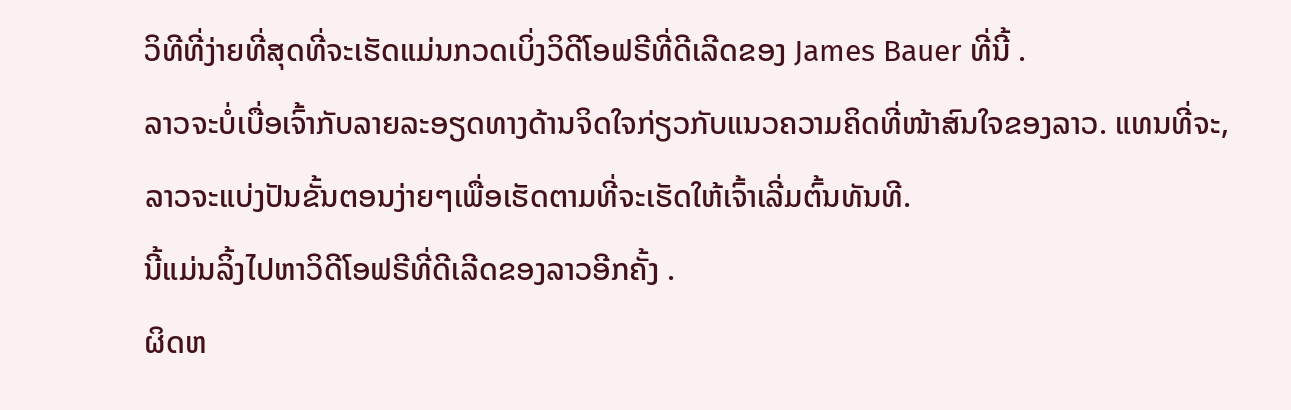ວິທີທີ່ງ່າຍທີ່ສຸດທີ່ຈະເຮັດແມ່ນກວດເບິ່ງວິດີໂອຟຣີທີ່ດີເລີດຂອງ James Bauer ທີ່ນີ້ .
ລາວຈະບໍ່ເບື່ອເຈົ້າກັບລາຍລະອຽດທາງດ້ານຈິດໃຈກ່ຽວກັບແນວຄວາມຄິດທີ່ໜ້າສົນໃຈຂອງລາວ. ແທນທີ່ຈະ, ລາວຈະແບ່ງປັນຂັ້ນຕອນງ່າຍໆເພື່ອເຮັດຕາມທີ່ຈະເຮັດໃຫ້ເຈົ້າເລີ່ມຕົ້ນທັນທີ.
ນີ້ແມ່ນລິ້ງໄປຫາວິດີໂອຟຣີທີ່ດີເລີດຂອງລາວອີກຄັ້ງ .
ຜິດຫ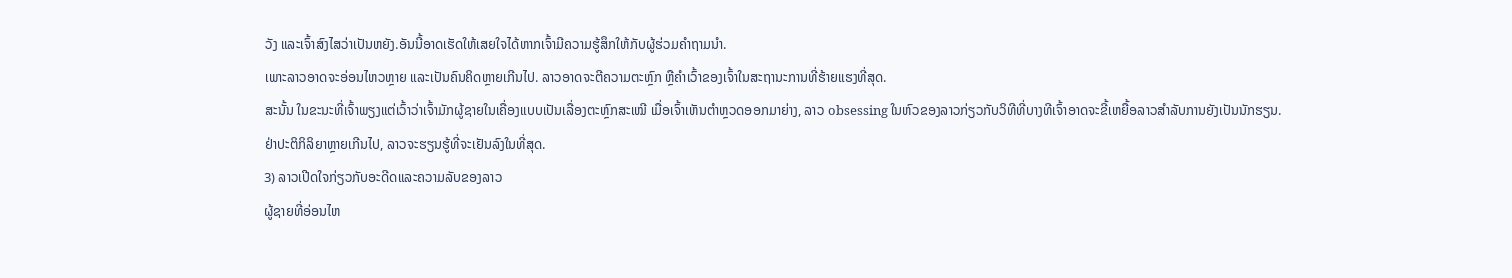ວັງ ແລະເຈົ້າສົງໄສວ່າເປັນຫຍັງ.ອັນນີ້ອາດເຮັດໃຫ້ເສຍໃຈໄດ້ຫາກເຈົ້າມີຄວາມຮູ້ສຶກໃຫ້ກັບຜູ້ຮ່ວມຄໍາຖາມນຳ.
ເພາະລາວອາດຈະອ່ອນໄຫວຫຼາຍ ແລະເປັນຄົນຄິດຫຼາຍເກີນໄປ. ລາວອາດຈະຕີຄວາມຕະຫຼົກ ຫຼືຄໍາເວົ້າຂອງເຈົ້າໃນສະຖານະການທີ່ຮ້າຍແຮງທີ່ສຸດ.
ສະນັ້ນ ໃນຂະນະທີ່ເຈົ້າພຽງແຕ່ເວົ້າວ່າເຈົ້າມັກຜູ້ຊາຍໃນເຄື່ອງແບບເປັນເລື່ອງຕະຫຼົກສະເໝີ ເມື່ອເຈົ້າເຫັນຕຳຫຼວດອອກມາຍ່າງ, ລາວ obsessing ໃນຫົວຂອງລາວກ່ຽວກັບວິທີທີ່ບາງທີເຈົ້າອາດຈະຂີ້ເຫຍື້ອລາວສໍາລັບການຍັງເປັນນັກຮຽນ.
ຢ່າປະຕິກິລິຍາຫຼາຍເກີນໄປ, ລາວຈະຮຽນຮູ້ທີ່ຈະເຢັນລົງໃນທີ່ສຸດ.
3) ລາວເປີດໃຈກ່ຽວກັບອະດີດແລະຄວາມລັບຂອງລາວ
ຜູ້ຊາຍທີ່ອ່ອນໄຫ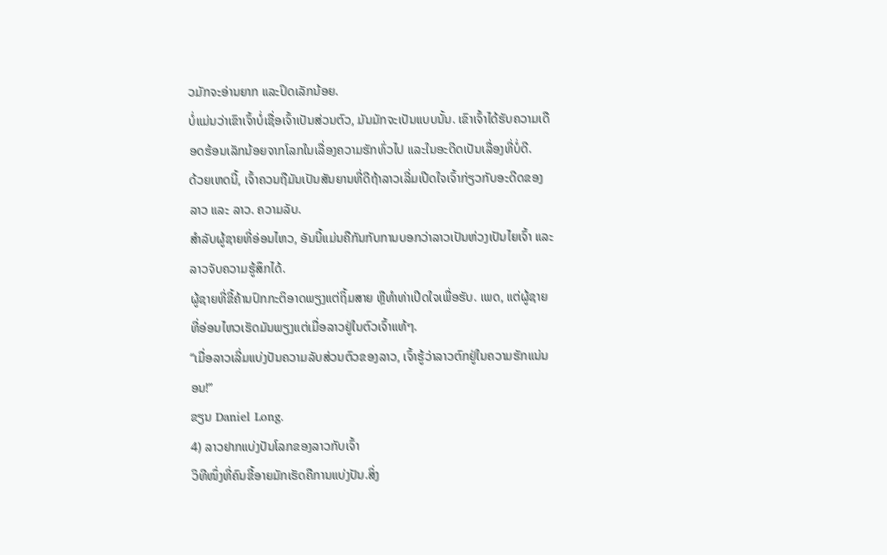ວມັກຈະອ່ານຍາກ ແລະປິດເລັກນ້ອຍ.
ບໍ່ແມ່ນວ່າເຂົາເຈົ້າບໍ່ເຊື່ອເຈົ້າເປັນສ່ວນຕົວ, ມັນມັກຈະເປັນແບບນັ້ນ. ເຂົາເຈົ້າໄດ້ຮັບຄວາມເດືອດຮ້ອນເລັກນ້ອຍຈາກໂລກໃນເລື່ອງຄວາມຮັກທົ່ວໄປ ແລະໃນອະດີດເປັນເລື່ອງທີ່ບໍ່ດີ.
ດ້ວຍເຫດນີ້, ເຈົ້າຄວນຖືມັນເປັນສັນຍານທີ່ດີຖ້າລາວເລີ່ມເປີດໃຈເຈົ້າກ່ຽວກັບອະດີດຂອງລາວ ແລະ ລາວ. ຄວາມລັບ.
ສຳລັບຜູ້ຊາຍທີ່ອ່ອນໄຫວ, ອັນນີ້ແມ່ນຄືກັນກັບການບອກວ່າລາວເປັນຫ່ວງເປັນໄຍເຈົ້າ ແລະລາວຈັບຄວາມຮູ້ສຶກໄດ້.
ຜູ້ຊາຍທີ່ຂີ້ຄ້ານປົກກະຕິອາດພຽງແຕ່ຖິ້ມສາຍ ຫຼືທຳທ່າເປີດໃຈເພື່ອຮັບ. ເພດ, ແຕ່ຜູ້ຊາຍທີ່ອ່ອນໄຫວເຮັດມັນພຽງແຕ່ເມື່ອລາວຢູ່ໃນຕົວເຈົ້າແທ້ໆ.
“ເມື່ອລາວເລີ່ມແບ່ງປັນຄວາມລັບສ່ວນຕົວຂອງລາວ, ເຈົ້າຮູ້ວ່າລາວຕົກຢູ່ໃນຄວາມຮັກແນ່ນອນ!”
ຂຽນ Daniel Long.
4) ລາວຢາກແບ່ງປັນໂລກຂອງລາວກັບເຈົ້າ
ວິທີໜຶ່ງທີ່ຄົນຂີ້ອາຍມັກເຮັດຄືການແບ່ງປັນ.ສິ່ງ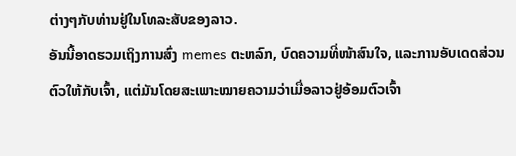ຕ່າງໆກັບທ່ານຢູ່ໃນໂທລະສັບຂອງລາວ.
ອັນນີ້ອາດຮວມເຖິງການສົ່ງ memes ຕະຫລົກ, ບົດຄວາມທີ່ໜ້າສົນໃຈ, ແລະການອັບເດດສ່ວນຕົວໃຫ້ກັບເຈົ້າ, ແຕ່ມັນໂດຍສະເພາະໝາຍຄວາມວ່າເມື່ອລາວຢູ່ອ້ອມຕົວເຈົ້າ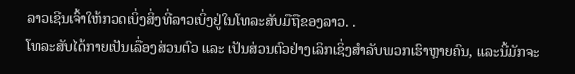ລາວເຊີນເຈົ້າໃຫ້ກວດເບິ່ງສິ່ງທີ່ລາວເບິ່ງຢູ່ໃນໂທລະສັບມືຖືຂອງລາວ. .
ໂທລະສັບໄດ້ກາຍເປັນເລື່ອງສ່ວນຕົວ ແລະ ເປັນສ່ວນຕົວຢ່າງເລິກເຊິ່ງສຳລັບພວກເຮົາຫຼາຍຄົນ, ແລະນີ້ມັກຈະ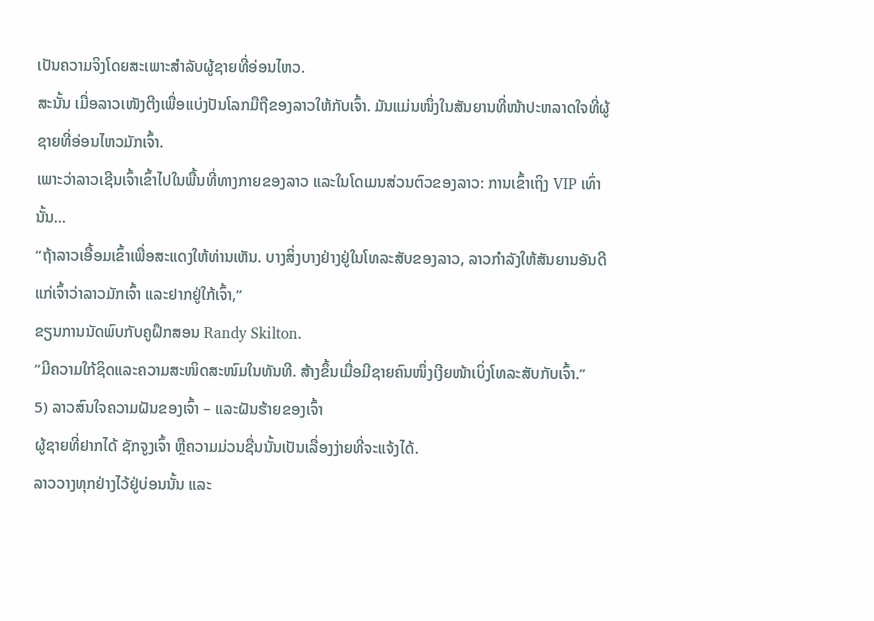ເປັນຄວາມຈິງໂດຍສະເພາະສຳລັບຜູ້ຊາຍທີ່ອ່ອນໄຫວ.
ສະນັ້ນ ເມື່ອລາວເໜັງຕີງເພື່ອແບ່ງປັນໂລກມືຖືຂອງລາວໃຫ້ກັບເຈົ້າ. ມັນແມ່ນໜຶ່ງໃນສັນຍານທີ່ໜ້າປະຫລາດໃຈທີ່ຜູ້ຊາຍທີ່ອ່ອນໄຫວມັກເຈົ້າ.
ເພາະວ່າລາວເຊີນເຈົ້າເຂົ້າໄປໃນພື້ນທີ່ທາງກາຍຂອງລາວ ແລະໃນໂດເມນສ່ວນຕົວຂອງລາວ: ການເຂົ້າເຖິງ VIP ເທົ່ານັ້ນ…
“ຖ້າລາວເອື້ອມເຂົ້າເພື່ອສະແດງໃຫ້ທ່ານເຫັນ. ບາງສິ່ງບາງຢ່າງຢູ່ໃນໂທລະສັບຂອງລາວ, ລາວກໍາລັງໃຫ້ສັນຍານອັນດີແກ່ເຈົ້າວ່າລາວມັກເຈົ້າ ແລະຢາກຢູ່ໃກ້ເຈົ້າ,”
ຂຽນການນັດພົບກັບຄູຝຶກສອນ Randy Skilton.
“ມີຄວາມໃກ້ຊິດແລະຄວາມສະໜິດສະໜົມໃນທັນທີ. ສ້າງຂຶ້ນເມື່ອມີຊາຍຄົນໜຶ່ງເງີຍໜ້າເບິ່ງໂທລະສັບກັບເຈົ້າ.”
5) ລາວສົນໃຈຄວາມຝັນຂອງເຈົ້າ – ແລະຝັນຮ້າຍຂອງເຈົ້າ
ຜູ້ຊາຍທີ່ຢາກໄດ້ ຊັກຈູງເຈົ້າ ຫຼືຄວາມມ່ວນຊື່ນນັ້ນເປັນເລື່ອງງ່າຍທີ່ຈະແຈ້ງໄດ້.
ລາວວາງທຸກຢ່າງໄວ້ຢູ່ບ່ອນນັ້ນ ແລະ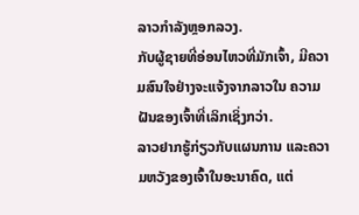ລາວກໍາລັງຫຼອກລວງ.
ກັບຜູ້ຊາຍທີ່ອ່ອນໄຫວທີ່ມັກເຈົ້າ, ມີຄວາມສົນໃຈຢ່າງຈະແຈ້ງຈາກລາວໃນ ຄວາມຝັນຂອງເຈົ້າທີ່ເລິກເຊິ່ງກວ່າ.
ລາວຢາກຮູ້ກ່ຽວກັບແຜນການ ແລະຄວາມຫວັງຂອງເຈົ້າໃນອະນາຄົດ, ແຕ່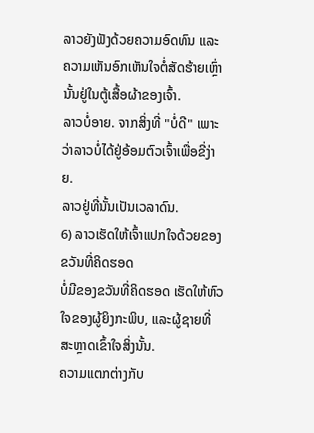ລາວຍັງຟັງດ້ວຍຄວາມອົດທົນ ແລະ ຄວາມເຫັນອົກເຫັນໃຈຕໍ່ສັດຮ້າຍເຫຼົ່ານັ້ນຢູ່ໃນຕູ້ເສື້ອຜ້າຂອງເຈົ້າ.
ລາວບໍ່ອາຍ. ຈາກສິ່ງທີ່ "ບໍ່ດີ" ເພາະວ່າລາວບໍ່ໄດ້ຢູ່ອ້ອມຕົວເຈົ້າເພື່ອຂີ່ງ່າຍ.
ລາວຢູ່ທີ່ນັ້ນເປັນເວລາດົນ.
6) ລາວເຮັດໃຫ້ເຈົ້າແປກໃຈດ້ວຍຂອງຂວັນທີ່ຄິດຮອດ
ບໍ່ມີຂອງຂວັນທີ່ຄິດຮອດ ເຮັດໃຫ້ຫົວໃຈຂອງຜູ້ຍິງກະພິບ, ແລະຜູ້ຊາຍທີ່ສະຫຼາດເຂົ້າໃຈສິ່ງນັ້ນ.
ຄວາມແຕກຕ່າງກັບ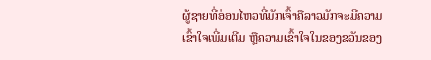ຜູ້ຊາຍທີ່ອ່ອນໄຫວທີ່ມັກເຈົ້າຄືລາວມັກຈະມີຄວາມເຂົ້າໃຈເພີ່ມເຕີມ ຫຼືຄວາມເຂົ້າໃຈໃນຂອງຂວັນຂອງ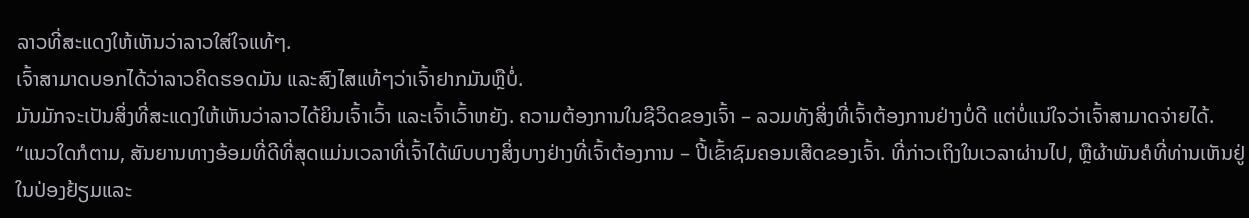ລາວທີ່ສະແດງໃຫ້ເຫັນວ່າລາວໃສ່ໃຈແທ້ໆ.
ເຈົ້າສາມາດບອກໄດ້ວ່າລາວຄິດຮອດມັນ ແລະສົງໄສແທ້ໆວ່າເຈົ້າຢາກມັນຫຼືບໍ່.
ມັນມັກຈະເປັນສິ່ງທີ່ສະແດງໃຫ້ເຫັນວ່າລາວໄດ້ຍິນເຈົ້າເວົ້າ ແລະເຈົ້າເວົ້າຫຍັງ. ຄວາມຕ້ອງການໃນຊີວິດຂອງເຈົ້າ – ລວມທັງສິ່ງທີ່ເຈົ້າຕ້ອງການຢ່າງບໍ່ດີ ແຕ່ບໍ່ແນ່ໃຈວ່າເຈົ້າສາມາດຈ່າຍໄດ້.
“ແນວໃດກໍຕາມ, ສັນຍານທາງອ້ອມທີ່ດີທີ່ສຸດແມ່ນເວລາທີ່ເຈົ້າໄດ້ພົບບາງສິ່ງບາງຢ່າງທີ່ເຈົ້າຕ້ອງການ – ປີ້ເຂົ້າຊົມຄອນເສີດຂອງເຈົ້າ. ທີ່ກ່າວເຖິງໃນເວລາຜ່ານໄປ, ຫຼືຜ້າພັນຄໍທີ່ທ່ານເຫັນຢູ່ໃນປ່ອງຢ້ຽມແລະ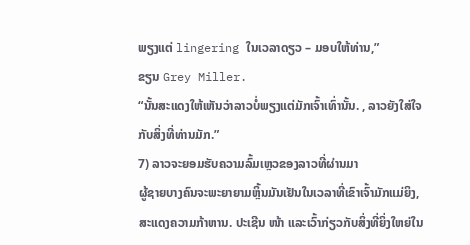ພຽງແຕ່ lingering ໃນເວລາດຽວ – ມອບໃຫ້ທ່ານ,”
ຂຽນ Grey Miller.
“ນັ້ນສະແດງໃຫ້ເຫັນວ່າລາວບໍ່ພຽງແຕ່ມັກເຈົ້າເທົ່ານັ້ນ. , ລາວຍັງໃສ່ໃຈກັບສິ່ງທີ່ທ່ານມັກ.”
7) ລາວຈະຍອມຮັບຄວາມລົ້ມເຫຼວຂອງລາວທີ່ຜ່ານມາ
ຜູ້ຊາຍບາງຄົນຈະພະຍາຍາມຫຼິ້ນມັນເຢັນໃນເວລາທີ່ເຂົາເຈົ້າມັກແມ່ຍິງ, ສະແດງຄວາມກ້າຫານ. ປະເຊີນ ໜ້າ ແລະເວົ້າກ່ຽວກັບສິ່ງທີ່ຍິ່ງໃຫຍ່ໃນ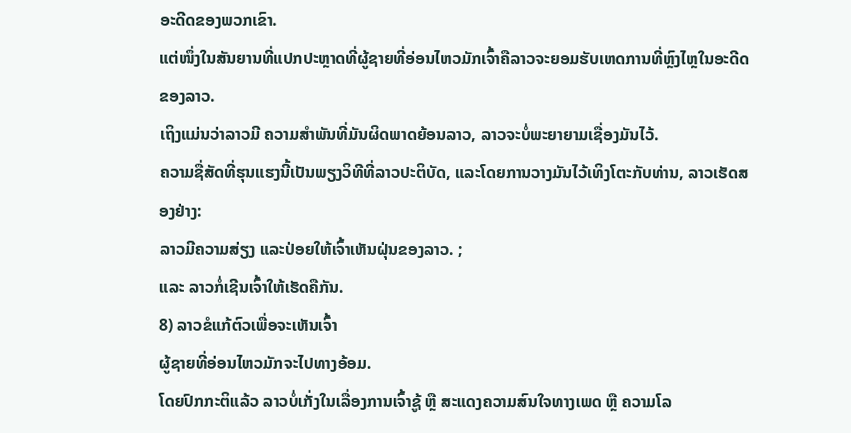ອະດີດຂອງພວກເຂົາ.
ແຕ່ໜຶ່ງໃນສັນຍານທີ່ແປກປະຫຼາດທີ່ຜູ້ຊາຍທີ່ອ່ອນໄຫວມັກເຈົ້າຄືລາວຈະຍອມຮັບເຫດການທີ່ຫຼົງໄຫຼໃນອະດີດຂອງລາວ.
ເຖິງແມ່ນວ່າລາວມີ ຄວາມສໍາພັນທີ່ມັນຜິດພາດຍ້ອນລາວ, ລາວຈະບໍ່ພະຍາຍາມເຊື່ອງມັນໄວ້.
ຄວາມຊື່ສັດທີ່ຮຸນແຮງນີ້ເປັນພຽງວິທີທີ່ລາວປະຕິບັດ, ແລະໂດຍການວາງມັນໄວ້ເທິງໂຕະກັບທ່ານ, ລາວເຮັດສອງຢ່າງ:
ລາວມີຄວາມສ່ຽງ ແລະປ່ອຍໃຫ້ເຈົ້າເຫັນຝຸ່ນຂອງລາວ. ;
ແລະ ລາວກໍ່ເຊີນເຈົ້າໃຫ້ເຮັດຄືກັນ.
8) ລາວຂໍແກ້ຕົວເພື່ອຈະເຫັນເຈົ້າ
ຜູ້ຊາຍທີ່ອ່ອນໄຫວມັກຈະໄປທາງອ້ອມ.
ໂດຍປົກກະຕິແລ້ວ ລາວບໍ່ເກັ່ງໃນເລື່ອງການເຈົ້າຊູ້ ຫຼື ສະແດງຄວາມສົນໃຈທາງເພດ ຫຼື ຄວາມໂລ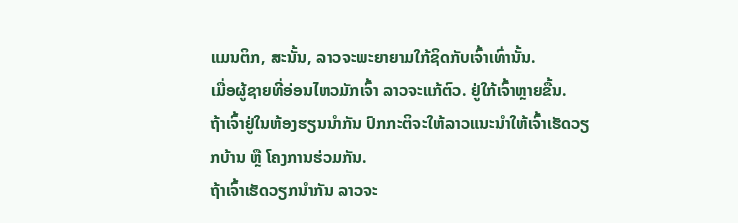ແມນຕິກ, ສະນັ້ນ, ລາວຈະພະຍາຍາມໃກ້ຊິດກັບເຈົ້າເທົ່ານັ້ນ.
ເມື່ອຜູ້ຊາຍທີ່ອ່ອນໄຫວມັກເຈົ້າ ລາວຈະແກ້ຕົວ. ຢູ່ໃກ້ເຈົ້າຫຼາຍຂື້ນ.
ຖ້າເຈົ້າຢູ່ໃນຫ້ອງຮຽນນຳກັນ ປົກກະຕິຈະໃຫ້ລາວແນະນຳໃຫ້ເຈົ້າເຮັດວຽກບ້ານ ຫຼື ໂຄງການຮ່ວມກັນ.
ຖ້າເຈົ້າເຮັດວຽກນຳກັນ ລາວຈະ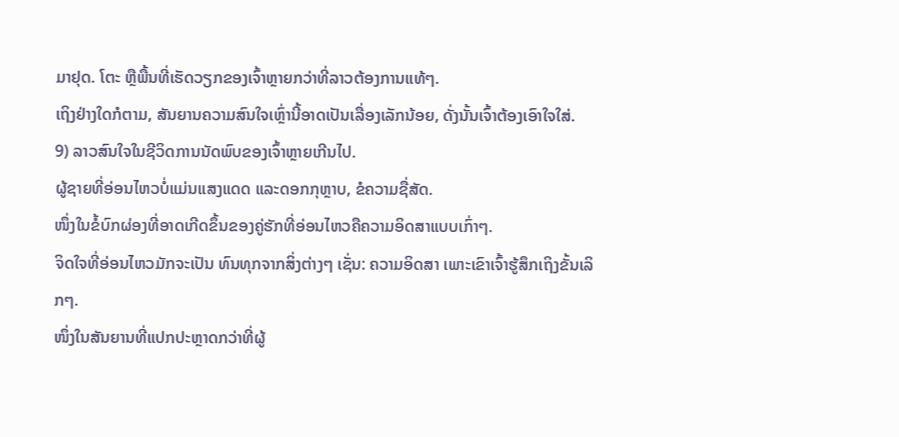ມາຢຸດ. ໂຕະ ຫຼືພື້ນທີ່ເຮັດວຽກຂອງເຈົ້າຫຼາຍກວ່າທີ່ລາວຕ້ອງການແທ້ໆ.
ເຖິງຢ່າງໃດກໍຕາມ, ສັນຍານຄວາມສົນໃຈເຫຼົ່ານີ້ອາດເປັນເລື່ອງເລັກນ້ອຍ, ດັ່ງນັ້ນເຈົ້າຕ້ອງເອົາໃຈໃສ່.
9) ລາວສົນໃຈໃນຊີວິດການນັດພົບຂອງເຈົ້າຫຼາຍເກີນໄປ.
ຜູ້ຊາຍທີ່ອ່ອນໄຫວບໍ່ແມ່ນແສງແດດ ແລະດອກກຸຫຼາບ, ຂໍຄວາມຊື່ສັດ.
ໜຶ່ງໃນຂໍ້ບົກຜ່ອງທີ່ອາດເກີດຂຶ້ນຂອງຄູ່ຮັກທີ່ອ່ອນໄຫວຄືຄວາມອິດສາແບບເກົ່າໆ.
ຈິດໃຈທີ່ອ່ອນໄຫວມັກຈະເປັນ ທົນທຸກຈາກສິ່ງຕ່າງໆ ເຊັ່ນ: ຄວາມອິດສາ ເພາະເຂົາເຈົ້າຮູ້ສຶກເຖິງຂັ້ນເລິກໆ.
ໜຶ່ງໃນສັນຍານທີ່ແປກປະຫຼາດກວ່າທີ່ຜູ້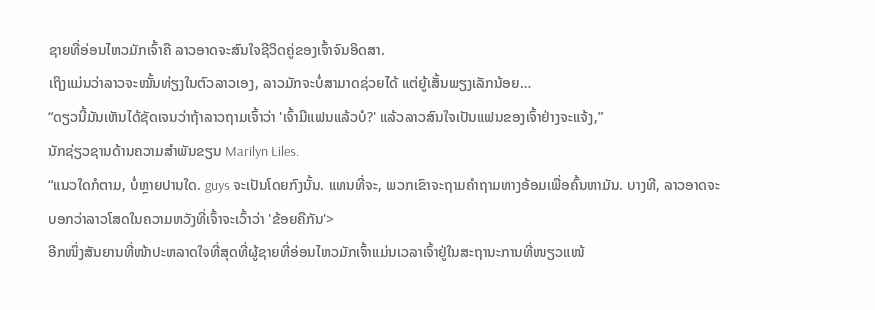ຊາຍທີ່ອ່ອນໄຫວມັກເຈົ້າຄື ລາວອາດຈະສົນໃຈຊີວິດຄູ່ຂອງເຈົ້າຈົນອິດສາ.
ເຖິງແມ່ນວ່າລາວຈະໝັ້ນທ່ຽງໃນຕົວລາວເອງ, ລາວມັກຈະບໍ່ສາມາດຊ່ວຍໄດ້ ແຕ່ຍູ້ເສັ້ນພຽງເລັກນ້ອຍ…
“ດຽວນີ້ມັນເຫັນໄດ້ຊັດເຈນວ່າຖ້າລາວຖາມເຈົ້າວ່າ 'ເຈົ້າມີແຟນແລ້ວບໍ?' ແລ້ວລາວສົນໃຈເປັນແຟນຂອງເຈົ້າຢ່າງຈະແຈ້ງ,”
ນັກຊ່ຽວຊານດ້ານຄວາມສຳພັນຂຽນ Marilyn Liles.
“ແນວໃດກໍຕາມ, ບໍ່ຫຼາຍປານໃດ. guys ຈະເປັນໂດຍກົງນັ້ນ. ແທນທີ່ຈະ, ພວກເຂົາຈະຖາມຄໍາຖາມທາງອ້ອມເພື່ອຄົ້ນຫາມັນ. ບາງທີ, ລາວອາດຈະບອກວ່າລາວໂສດໃນຄວາມຫວັງທີ່ເຈົ້າຈະເວົ້າວ່າ 'ຂ້ອຍຄືກັນ'>
ອີກໜຶ່ງສັນຍານທີ່ໜ້າປະຫລາດໃຈທີ່ສຸດທີ່ຜູ້ຊາຍທີ່ອ່ອນໄຫວມັກເຈົ້າແມ່ນເວລາເຈົ້າຢູ່ໃນສະຖານະການທີ່ໜຽວແໜ້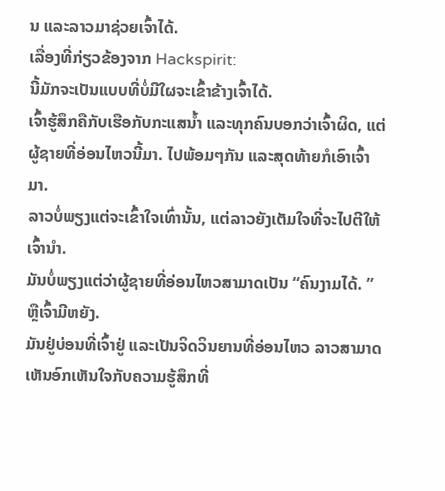ນ ແລະລາວມາຊ່ວຍເຈົ້າໄດ້.
ເລື່ອງທີ່ກ່ຽວຂ້ອງຈາກ Hackspirit:
ນີ້ມັກຈະເປັນແບບທີ່ບໍ່ມີໃຜຈະເຂົ້າຂ້າງເຈົ້າໄດ້.
ເຈົ້າຮູ້ສຶກຄືກັບເຮືອກັບກະແສນໍ້າ ແລະທຸກຄົນບອກວ່າເຈົ້າຜິດ, ແຕ່ຜູ້ຊາຍທີ່ອ່ອນໄຫວນີ້ມາ. ໄປພ້ອມໆກັນ ແລະສຸດທ້າຍກໍເອົາເຈົ້າມາ.
ລາວບໍ່ພຽງແຕ່ຈະເຂົ້າໃຈເທົ່ານັ້ນ, ແຕ່ລາວຍັງເຕັມໃຈທີ່ຈະໄປຕີໃຫ້ເຈົ້ານຳ.
ມັນບໍ່ພຽງແຕ່ວ່າຜູ້ຊາຍທີ່ອ່ອນໄຫວສາມາດເປັນ “ຄົນງາມໄດ້. ” ຫຼືເຈົ້າມີຫຍັງ.
ມັນຢູ່ບ່ອນທີ່ເຈົ້າຢູ່ ແລະເປັນຈິດວິນຍານທີ່ອ່ອນໄຫວ ລາວສາມາດເຫັນອົກເຫັນໃຈກັບຄວາມຮູ້ສຶກທີ່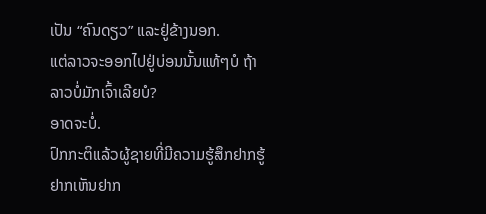ເປັນ “ຄົນດຽວ” ແລະຢູ່ຂ້າງນອກ.
ແຕ່ລາວຈະອອກໄປຢູ່ບ່ອນນັ້ນແທ້ໆບໍ ຖ້າລາວບໍ່ມັກເຈົ້າເລີຍບໍ?
ອາດຈະບໍ່.
ປົກກະຕິແລ້ວຜູ້ຊາຍທີ່ມີຄວາມຮູ້ສຶກຢາກຮູ້ຢາກເຫັນຢາກ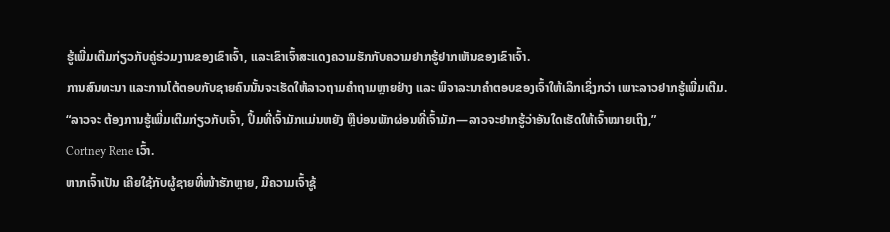ຮູ້ເພີ່ມເຕີມກ່ຽວກັບຄູ່ຮ່ວມງານຂອງເຂົາເຈົ້າ, ແລະເຂົາເຈົ້າສະແດງຄວາມຮັກກັບຄວາມຢາກຮູ້ຢາກເຫັນຂອງເຂົາເຈົ້າ.
ການສົນທະນາ ແລະການໂຕ້ຕອບກັບຊາຍຄົນນັ້ນຈະເຮັດໃຫ້ລາວຖາມຄຳຖາມຫຼາຍຢ່າງ ແລະ ພິຈາລະນາຄຳຕອບຂອງເຈົ້າໃຫ້ເລິກເຊິ່ງກວ່າ ເພາະລາວຢາກຮູ້ເພີ່ມເຕີມ.
“ລາວຈະ ຕ້ອງການຮູ້ເພີ່ມເຕີມກ່ຽວກັບເຈົ້າ, ປຶ້ມທີ່ເຈົ້າມັກແມ່ນຫຍັງ ຫຼືບ່ອນພັກຜ່ອນທີ່ເຈົ້າມັກ—ລາວຈະຢາກຮູ້ວ່າອັນໃດເຮັດໃຫ້ເຈົ້າໝາຍເຖິງ,”
Cortney Rene ເວົ້າ.
ຫາກເຈົ້າເປັນ ເຄີຍໃຊ້ກັບຜູ້ຊາຍທີ່ໜ້າຮັກຫຼາຍ, ມີຄວາມເຈົ້າຊູ້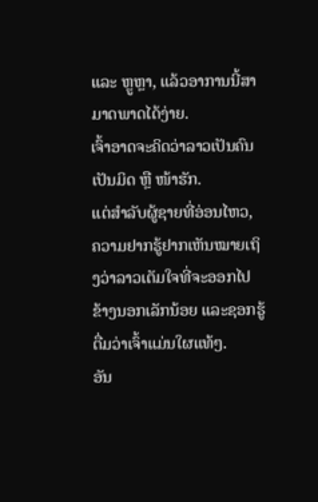ແລະ ຫຼູຫຼາ, ແລ້ວອາການນີ້ສາມາດພາດໄດ້ງ່າຍ.
ເຈົ້າອາດຈະຄິດວ່າລາວເປັນຄົນເປັນມິດ ຫຼື ໜ້າຮັກ.
ແຕ່ສຳລັບຜູ້ຊາຍທີ່ອ່ອນໄຫວ, ຄວາມຢາກຮູ້ຢາກເຫັນໝາຍເຖິງວ່າລາວເຕັມໃຈທີ່ຈະອອກໄປຂ້າງນອກເລັກນ້ອຍ ແລະຊອກຮູ້ຕື່ມວ່າເຈົ້າແມ່ນໃຜແທ້ໆ.
ອັນ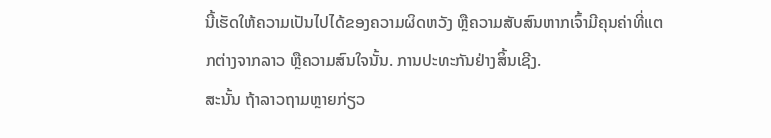ນີ້ເຮັດໃຫ້ຄວາມເປັນໄປໄດ້ຂອງຄວາມຜິດຫວັງ ຫຼືຄວາມສັບສົນຫາກເຈົ້າມີຄຸນຄ່າທີ່ແຕກຕ່າງຈາກລາວ ຫຼືຄວາມສົນໃຈນັ້ນ. ການປະທະກັນຢ່າງສິ້ນເຊີງ.
ສະນັ້ນ ຖ້າລາວຖາມຫຼາຍກ່ຽວ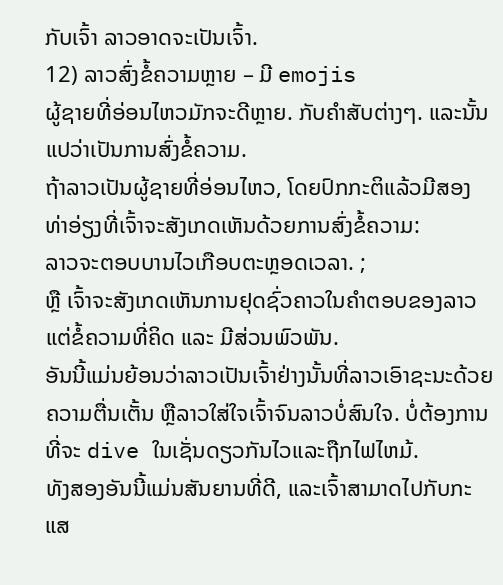ກັບເຈົ້າ ລາວອາດຈະເປັນເຈົ້າ.
12) ລາວສົ່ງຂໍ້ຄວາມຫຼາຍ – ມີ emojis
ຜູ້ຊາຍທີ່ອ່ອນໄຫວມັກຈະດີຫຼາຍ. ກັບຄໍາສັບຕ່າງໆ. ແລະນັ້ນແປວ່າເປັນການສົ່ງຂໍ້ຄວາມ.
ຖ້າລາວເປັນຜູ້ຊາຍທີ່ອ່ອນໄຫວ, ໂດຍປົກກະຕິແລ້ວມີສອງທ່າອ່ຽງທີ່ເຈົ້າຈະສັງເກດເຫັນດ້ວຍການສົ່ງຂໍ້ຄວາມ:
ລາວຈະຕອບບານໄວເກືອບຕະຫຼອດເວລາ. ;
ຫຼື ເຈົ້າຈະສັງເກດເຫັນການຢຸດຊົ່ວຄາວໃນຄຳຕອບຂອງລາວ ແຕ່ຂໍ້ຄວາມທີ່ຄິດ ແລະ ມີສ່ວນພົວພັນ.
ອັນນີ້ແມ່ນຍ້ອນວ່າລາວເປັນເຈົ້າຢ່າງນັ້ນທີ່ລາວເອົາຊະນະດ້ວຍຄວາມຕື່ນເຕັ້ນ ຫຼືລາວໃສ່ໃຈເຈົ້າຈົນລາວບໍ່ສົນໃຈ. ບໍ່ຕ້ອງການທີ່ຈະ dive ໃນເຊັ່ນດຽວກັນໄວແລະຖືກໄຟໄຫມ້.
ທັງສອງອັນນີ້ແມ່ນສັນຍານທີ່ດີ, ແລະເຈົ້າສາມາດໄປກັບກະແສ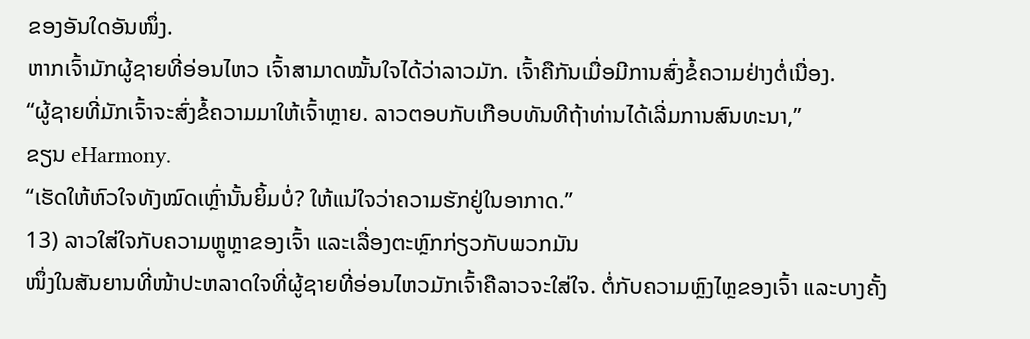ຂອງອັນໃດອັນໜຶ່ງ.
ຫາກເຈົ້າມັກຜູ້ຊາຍທີ່ອ່ອນໄຫວ ເຈົ້າສາມາດໝັ້ນໃຈໄດ້ວ່າລາວມັກ. ເຈົ້າຄືກັນເມື່ອມີການສົ່ງຂໍ້ຄວາມຢ່າງຕໍ່ເນື່ອງ.
“ຜູ້ຊາຍທີ່ມັກເຈົ້າຈະສົ່ງຂໍ້ຄວາມມາໃຫ້ເຈົ້າຫຼາຍ. ລາວຕອບກັບເກືອບທັນທີຖ້າທ່ານໄດ້ເລີ່ມການສົນທະນາ,”
ຂຽນ eHarmony.
“ເຮັດໃຫ້ຫົວໃຈທັງໝົດເຫຼົ່ານັ້ນຍິ້ມບໍ່? ໃຫ້ແນ່ໃຈວ່າຄວາມຮັກຢູ່ໃນອາກາດ.”
13) ລາວໃສ່ໃຈກັບຄວາມຫຼູຫຼາຂອງເຈົ້າ ແລະເລື່ອງຕະຫຼົກກ່ຽວກັບພວກມັນ
ໜຶ່ງໃນສັນຍານທີ່ໜ້າປະຫລາດໃຈທີ່ຜູ້ຊາຍທີ່ອ່ອນໄຫວມັກເຈົ້າຄືລາວຈະໃສ່ໃຈ. ຕໍ່ກັບຄວາມຫຼົງໄຫຼຂອງເຈົ້າ ແລະບາງຄັ້ງ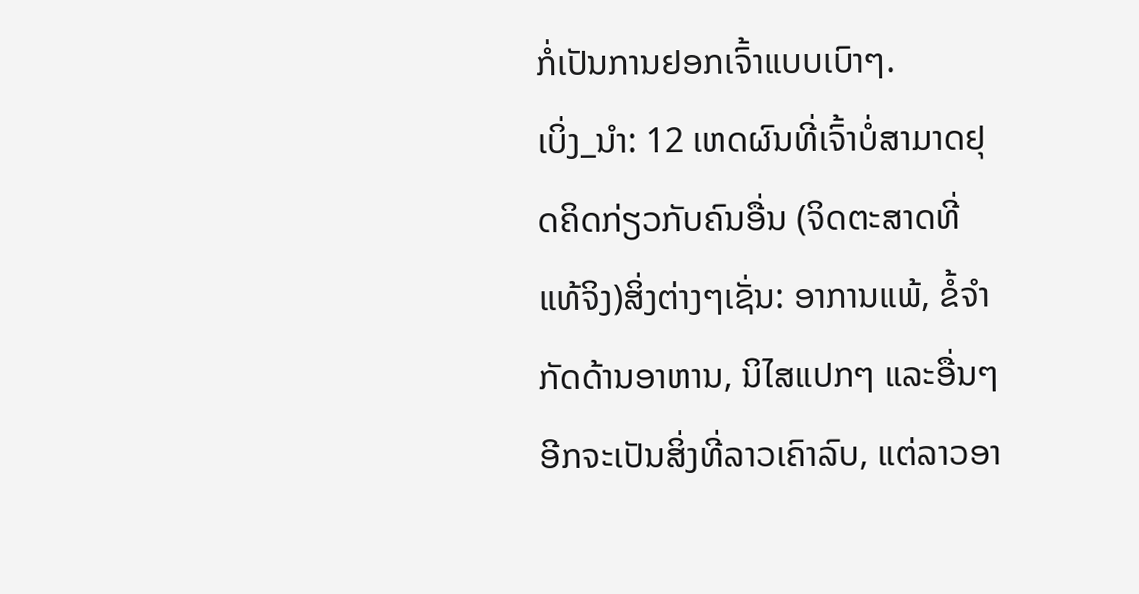ກໍ່ເປັນການຢອກເຈົ້າແບບເບົາໆ.
ເບິ່ງ_ນຳ: 12 ເຫດຜົນທີ່ເຈົ້າບໍ່ສາມາດຢຸດຄິດກ່ຽວກັບຄົນອື່ນ (ຈິດຕະສາດທີ່ແທ້ຈິງ)ສິ່ງຕ່າງໆເຊັ່ນ: ອາການແພ້, ຂໍ້ຈຳກັດດ້ານອາຫານ, ນິໄສແປກໆ ແລະອື່ນໆອີກຈະເປັນສິ່ງທີ່ລາວເຄົາລົບ, ແຕ່ລາວອາ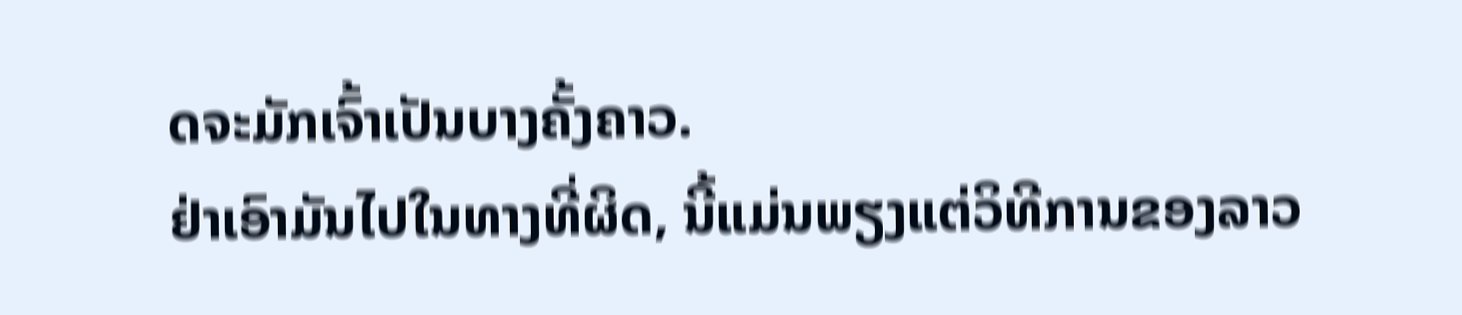ດຈະມັກເຈົ້າເປັນບາງຄັ້ງຄາວ.
ຢ່າເອົາມັນໄປໃນທາງທີ່ຜິດ, ນີ້ແມ່ນພຽງແຕ່ວິທີການຂອງລາວ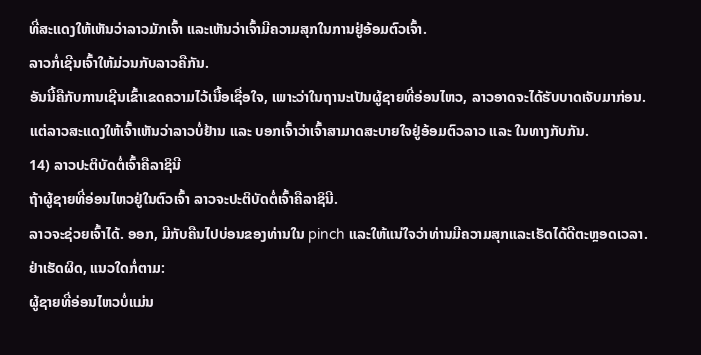ທີ່ສະແດງໃຫ້ເຫັນວ່າລາວມັກເຈົ້າ ແລະເຫັນວ່າເຈົ້າມີຄວາມສຸກໃນການຢູ່ອ້ອມຕົວເຈົ້າ.
ລາວກໍ່ເຊີນເຈົ້າໃຫ້ມ່ວນກັບລາວຄືກັນ.
ອັນນີ້ຄືກັບການເຊີນເຂົ້າເຂດຄວາມໄວ້ເນື້ອເຊື່ອໃຈ, ເພາະວ່າໃນຖານະເປັນຜູ້ຊາຍທີ່ອ່ອນໄຫວ, ລາວອາດຈະໄດ້ຮັບບາດເຈັບມາກ່ອນ.
ແຕ່ລາວສະແດງໃຫ້ເຈົ້າເຫັນວ່າລາວບໍ່ຢ້ານ ແລະ ບອກເຈົ້າວ່າເຈົ້າສາມາດສະບາຍໃຈຢູ່ອ້ອມຕົວລາວ ແລະ ໃນທາງກັບກັນ.
14) ລາວປະຕິບັດຕໍ່ເຈົ້າຄືລາຊິນີ
ຖ້າຜູ້ຊາຍທີ່ອ່ອນໄຫວຢູ່ໃນຕົວເຈົ້າ ລາວຈະປະຕິບັດຕໍ່ເຈົ້າຄືລາຊິນີ.
ລາວຈະຊ່ວຍເຈົ້າໄດ້. ອອກ, ມີກັບຄືນໄປບ່ອນຂອງທ່ານໃນ pinch ແລະໃຫ້ແນ່ໃຈວ່າທ່ານມີຄວາມສຸກແລະເຮັດໄດ້ດີຕະຫຼອດເວລາ.
ຢ່າເຮັດຜິດ, ແນວໃດກໍ່ຕາມ:
ຜູ້ຊາຍທີ່ອ່ອນໄຫວບໍ່ແມ່ນ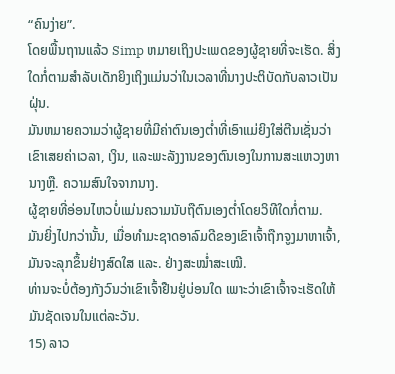“ຄົນງ່າຍ”.
ໂດຍພື້ນຖານແລ້ວ Simp ຫມາຍເຖິງປະເພດຂອງຜູ້ຊາຍທີ່ຈະເຮັດ. ສິ່ງໃດກໍ່ຕາມສໍາລັບເດັກຍິງເຖິງແມ່ນວ່າໃນເວລາທີ່ນາງປະຕິບັດກັບລາວເປັນຝຸ່ນ.
ມັນຫມາຍຄວາມວ່າຜູ້ຊາຍທີ່ມີຄ່າຕົນເອງຕ່ຳທີ່ເອົາແມ່ຍິງໃສ່ຕີນເຊັ່ນວ່າເຂົາເສຍຄ່າເວລາ, ເງິນ, ແລະພະລັງງານຂອງຕົນເອງໃນການສະແຫວງຫານາງຫຼື. ຄວາມສົນໃຈຈາກນາງ.
ຜູ້ຊາຍທີ່ອ່ອນໄຫວບໍ່ແມ່ນຄວາມນັບຖືຕົນເອງຕໍ່າໂດຍວິທີໃດກໍ່ຕາມ.
ມັນຍິ່ງໄປກວ່ານັ້ນ, ເມື່ອທໍາມະຊາດອາລົມດີຂອງເຂົາເຈົ້າຖືກຈູງມາຫາເຈົ້າ, ມັນຈະລຸກຂຶ້ນຢ່າງສົດໃສ ແລະ. ຢ່າງສະໝໍ່າສະເໝີ.
ທ່ານຈະບໍ່ຕ້ອງກັງວົນວ່າເຂົາເຈົ້າຢືນຢູ່ບ່ອນໃດ ເພາະວ່າເຂົາເຈົ້າຈະເຮັດໃຫ້ມັນຊັດເຈນໃນແຕ່ລະວັນ.
15) ລາວ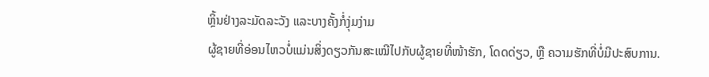ຫຼິ້ນຢ່າງລະມັດລະວັງ ແລະບາງຄັ້ງກໍ່ງຸ່ມງ່າມ
ຜູ້ຊາຍທີ່ອ່ອນໄຫວບໍ່ແມ່ນສິ່ງດຽວກັນສະເໝີໄປກັບຜູ້ຊາຍທີ່ໜ້າຮັກ, ໂດດດ່ຽວ, ຫຼື ຄວາມຮັກທີ່ບໍ່ມີປະສົບການ.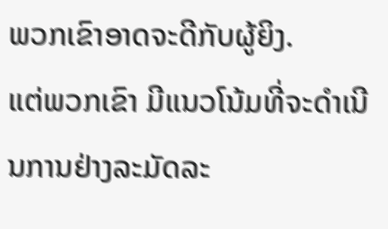ພວກເຂົາອາດຈະດີກັບຜູ້ຍິງ.
ແຕ່ພວກເຂົາ ມີແນວໂນ້ມທີ່ຈະດໍາເນີນການຢ່າງລະມັດລະ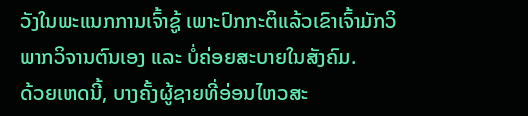ວັງໃນພະແນກການເຈົ້າຊູ້ ເພາະປົກກະຕິແລ້ວເຂົາເຈົ້າມັກວິພາກວິຈານຕົນເອງ ແລະ ບໍ່ຄ່ອຍສະບາຍໃນສັງຄົມ.
ດ້ວຍເຫດນີ້, ບາງຄັ້ງຜູ້ຊາຍທີ່ອ່ອນໄຫວສະ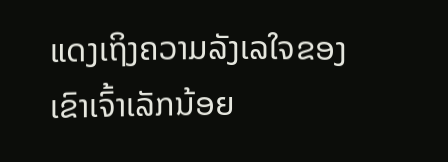ແດງເຖິງຄວາມລັງເລໃຈຂອງເຂົາເຈົ້າເລັກນ້ອຍ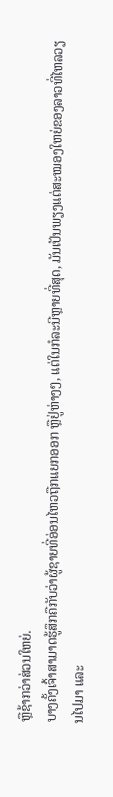ຫຼືຊ້າກວ່າສ່ວນໃຫຍ່.
ບາງຄັ້ງເຈົ້າສາມາດຮູ້ສຶກຄືກັບວ່າຜູ້ຊາຍທີ່ອ່ອນໄຫວຖືກແຍກອອກ ຫຼືຢູ່ຫ່າງໆ, ແຕ່ໃນກໍລະນີຫຼາຍທີ່ສຸດ, ມັນເປັນພຽງແຕ່ສະໝອງໃຫຍ່ຂອງລາວທີ່ໄຫລວຽນໄປມາ ແລະ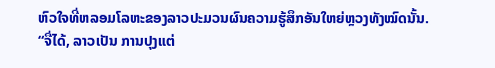ຫົວໃຈທີ່ຫລອມໂລຫະຂອງລາວປະມວນຜົນຄວາມຮູ້ສຶກອັນໃຫຍ່ຫຼວງທັງໝົດນັ້ນ.
“ຈື່ໄດ້, ລາວເປັນ ການປຸງແຕ່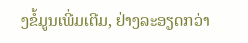ງຂໍ້ມູນເພີ່ມເຕີມ, ຢ່າງລະອຽດກວ່າ